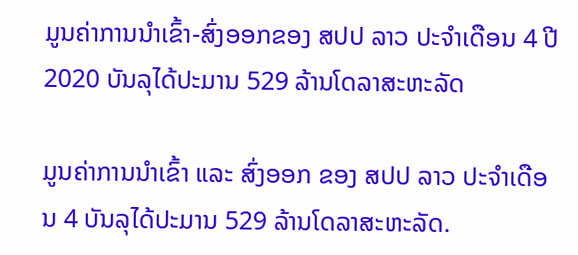ມູນຄ່າການນໍາເຂົ້າ-ສົ່ງອອກຂອງ ສປປ ລາວ ປະຈໍາເດືອນ 4 ປີ 2020 ບັນລຸໄດ້ປະມານ 529 ລ້ານໂດລາສະຫະລັດ

ມູນຄ່າການນໍາເຂົ້າ ແລະ ສົ່ງອອກ ຂອງ ສປປ ລາວ ປະຈໍາເດືອນ 4 ບັນລຸໄດ້ປະມານ 529 ລ້ານໂດລາສະຫະລັດ.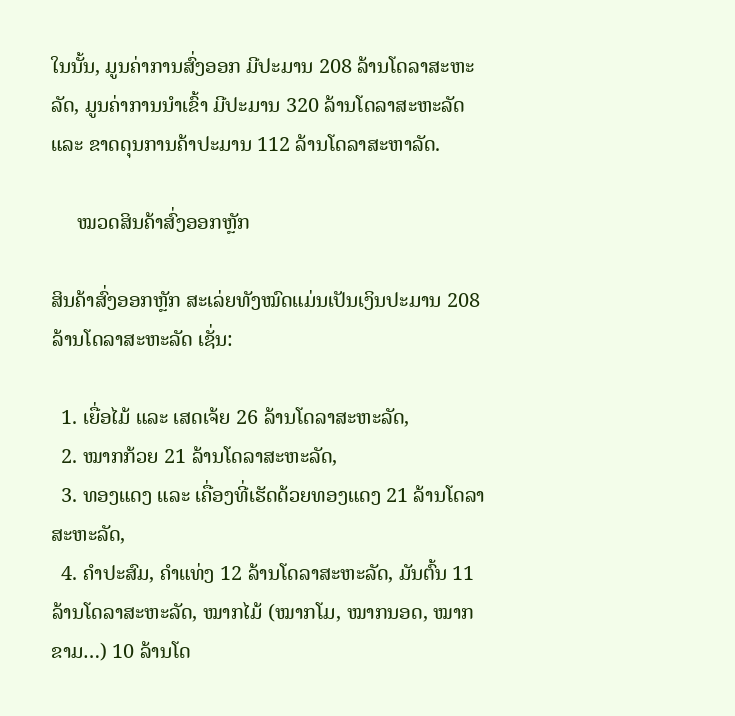ໃນນັ້ນ, ມູນຄ່າການສົ່ງອອກ ມີປະມານ 208 ລ້ານໂດລາສະຫະລັດ, ມູນຄ່າການນໍາເຂົ້າ ມີປະມານ 320 ລ້ານໂດລາສະຫະລັດ ແລະ ຂາດດຸນການຄ້າປະມານ 112 ລ້ານໂດລາສະຫາລັດ.

     ໝວດສິນຄ້າສົ່ງອອກຫຼັກ

ສິນຄ້າສົ່ງອອກຫຼັກ ສະເລ່ຍທັງໝົດແມ່ນເປັນເງິນປະມານ 208 ລ້ານໂດລາສະຫະລັດ ເຊັ່ນ:

  1. ເຍື່ອໄມ້ ແລະ ເສດເຈ້ຍ 26 ລ້ານໂດລາສະຫະລັດ,
  2. ໝາກກ້ວຍ 21 ລ້ານໂດລາສະຫະລັດ,
  3. ທອງແດງ ແລະ ເຄື່ອງທີ່ເຮັດດ້ວຍທອງແດງ 21 ລ້ານໂດລາສະຫະລັດ,
  4. ຄຳປະສົມ, ຄຳແທ່ງ 12 ລ້ານໂດລາສະຫະລັດ, ມັນຕົ້ນ 11 ລ້ານໂດລາສະຫະລັດ, ໝາກໄມ້ (ໝາກໂມ, ໝາກນອດ, ໝາກຂາມ…) 10 ລ້ານໂດ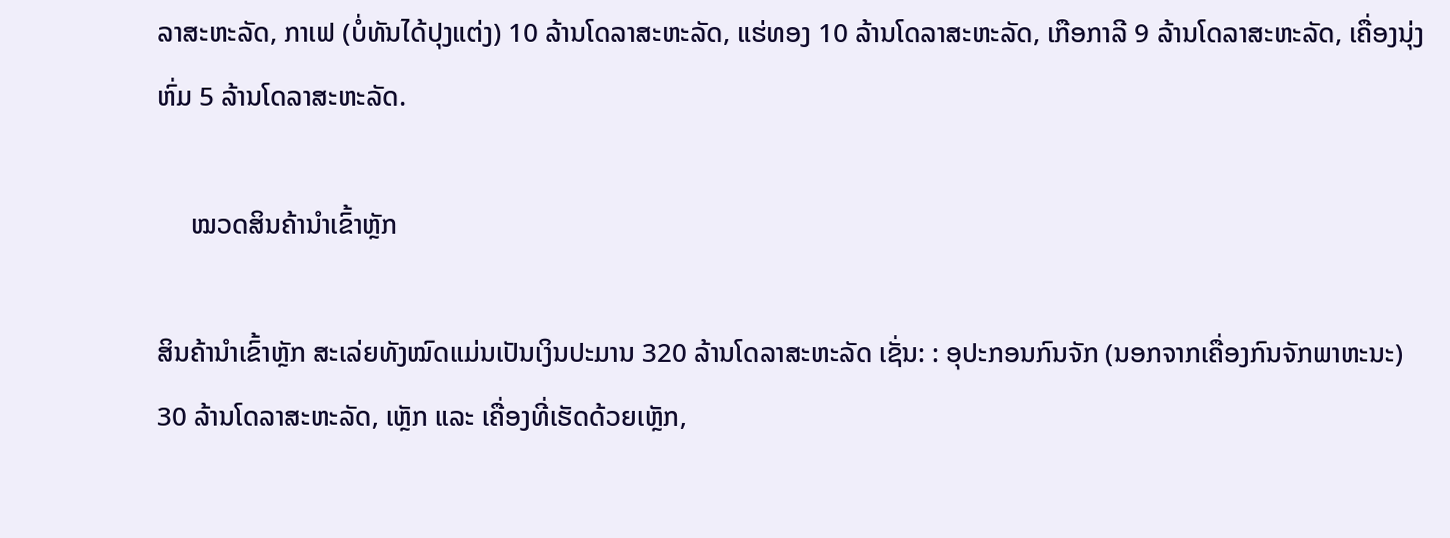ລາສະຫະລັດ, ກາເຟ (ບໍ່ທັນໄດ້ປຸງແຕ່ງ) 10 ລ້ານໂດລາສະຫະລັດ, ແຮ່ທອງ 10 ລ້ານໂດລາສະຫະລັດ, ເກືອກາລີ 9 ລ້ານໂດລາສະຫະລັດ, ເຄື່ອງນຸ່ງຫົ່ມ 5 ລ້ານໂດລາສະຫະລັດ.

     ໝວດສິນຄ້ານໍາເຂົ້າຫຼັກ

ສິນຄ້ານໍາເຂົ້າຫຼັກ ສະເລ່ຍທັງໝົດແມ່ນເປັນເງິນປະມານ 320 ລ້ານໂດລາສະຫະລັດ ເຊັ່ນ: : ອຸປະກອນກົນຈັກ (ນອກຈາກເຄື່ອງກົນຈັກພາຫະນະ)  30 ລ້ານໂດລາສະຫະລັດ, ເຫຼັກ ແລະ ເຄື່ອງທີ່ເຮັດດ້ວຍເຫຼັກ,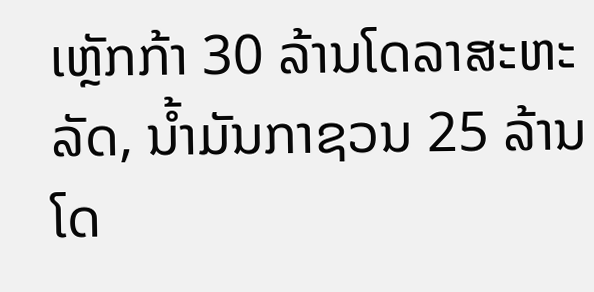ເຫຼັກກ້າ 30 ລ້ານໂດລາສະຫະລັດ, ນ້ຳມັນກາຊວນ 25 ລ້ານໂດ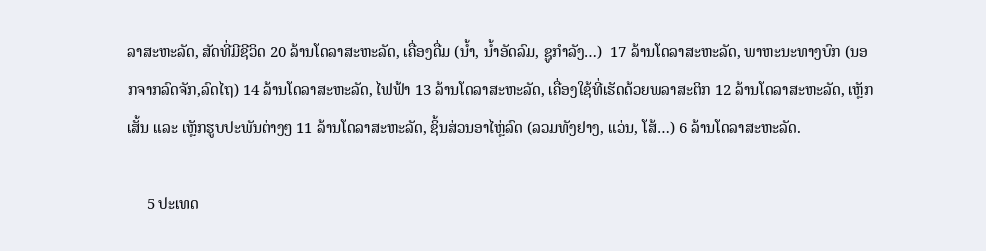ລາສະຫະລັດ, ສັດທີ່ມີຊີວິດ 20 ລ້ານໂດລາສະຫະລັດ, ເຄື່ອງດື່ມ (ນໍ້າ, ນໍ້າອັດລົມ, ຊູກໍາລັງ…)  17 ລ້ານໂດລາສະຫະລັດ, ພາຫະນະທາງບົກ (ນອກຈາກລົດຈັກ,ລົດໄຖ) 14 ລ້ານໂດລາສະຫະລັດ, ໄຟຟ້າ 13 ລ້ານໂດລາສະຫະລັດ, ເຄື່ອງໃຊ້ທີ່ເຮັດດ້ວຍພລາສະຕິກ 12 ລ້ານໂດລາສະຫະລັດ, ເຫຼັກເສັ້ນ ແລະ ເຫຼັກຮູບປະພັນຕ່າງໆ 11 ລ້ານໂດລາສະຫະລັດ, ຊິ້ນສ່ວນອາໄຫຼ່ລົດ (ລວມທັງຢາງ, ແວ່ນ, ໂສ້…) 6 ລ້ານໂດລາສະຫະລັດ.

     5 ປະເທດ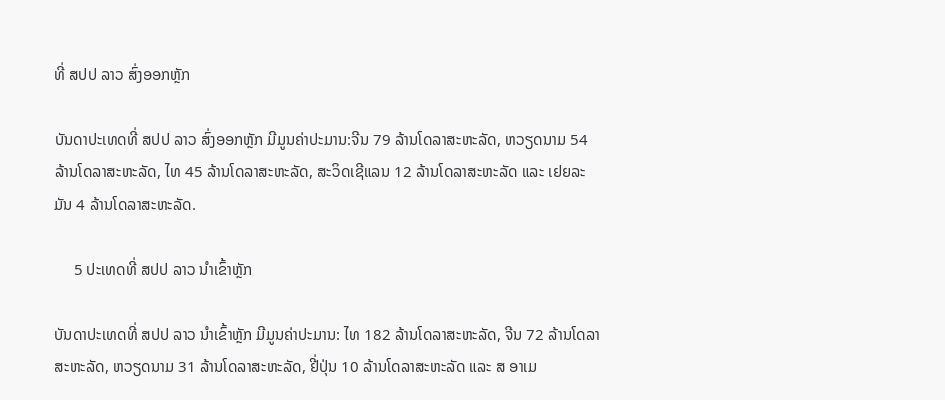ທີ່ ສປປ ລາວ ສົ່ງອອກຫຼັກ

ບັນດາປະເທດທີ່ ສປປ ລາວ ສົ່ງອອກຫຼັກ ມີມູນຄ່າປະມານ:ຈີນ 79 ລ້ານໂດລາສະຫະລັດ, ຫວຽດນາມ 54 ລ້ານໂດລາສະຫະລັດ, ໄທ 45 ລ້ານໂດລາສະຫະລັດ, ສະວິດເຊີແລນ 12 ລ້ານໂດລາສະຫະລັດ ແລະ ເຢຍລະມັນ 4 ລ້ານໂດລາສະຫະລັດ.

     5 ປະເທດທີ່ ສປປ ລາວ ນໍາເຂົ້າຫຼັກ

ບັນດາປະເທດທີ່ ສປປ ລາວ ນໍາເຂົ້າຫຼັກ ມີມູນຄ່າປະມານ: ໄທ 182 ລ້ານໂດລາສະຫະລັດ, ຈີນ 72 ລ້ານໂດລາສະຫະລັດ, ຫວຽດນາມ 31 ລ້ານໂດລາສະຫະລັດ, ຢີ່ປຸ່ນ 10 ລ້ານໂດລາສະຫະລັດ ແລະ ສ ອາເມ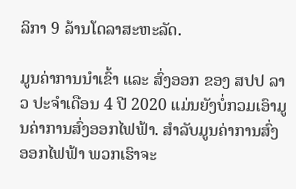ລິກາ 9 ລ້ານໂດລາສະຫະລັດ.

ມູນຄ່າການນໍາເຂົ້າ ແລະ ສົ່ງອອກ ຂອງ ສປປ ລາວ ປະຈໍາເດືອນ 4 ປີ 2020 ແມ່ນຍັງບໍ່ກວມເອົາມູນຄ່າການສົ່ງອອກໄຟຟ້າ. ສໍາລັບມູນຄ່າການສົ່ງອອກໄຟຟ້າ ພວກເຮົາຈະ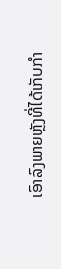ເອົາລົງພາຍຫຼັງທີ່ໄດ້ເກັບກໍາ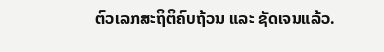ຕົວເລກສະຖິຕິຄົບຖ້ວນ ແລະ ຊັດເຈນແລ້ວ.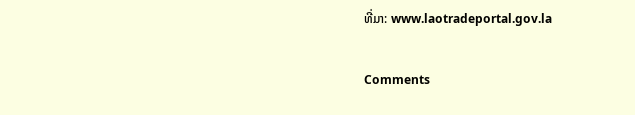ທີ່ມາ: www.laotradeportal.gov.la

Comments